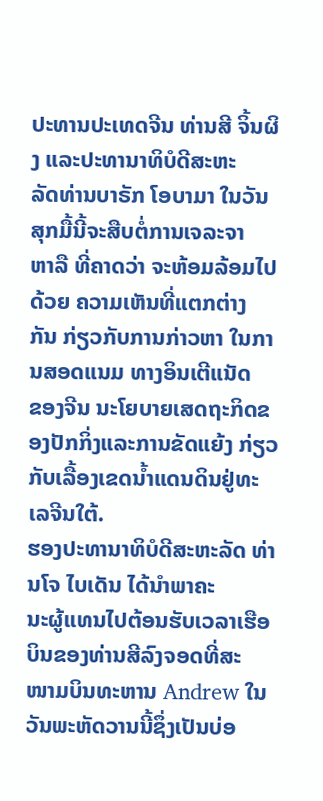ປະທານປະເທດຈີນ ທ່ານສີ ຈິ້ນຜິງ ແລະປະທານາທິບໍດີສະຫະ
ລັດທ່ານບາຣັກ ໂອບາມາ ໃນວັນສຸກມື້ນີ້ຈະສືບຕໍ່ການເຈລະຈາ
ຫາລື ທີ່ຄາດວ່າ ຈະຫ້ອມລ້ອມໄປດ້ວຍ ຄວາມເຫັນທີ່ແຕກຕ່າງ
ກັນ ກ່ຽວກັບການກ່າວຫາ ໃນການສອດແນມ ທາງອິນເຕີແນັດ
ຂອງຈີນ ນະໂຍບາຍເສດຖະກິດຂອງປັກກິ່ງແລະການຂັດແຍ້ງ ກ່ຽວກັບເລື້ອງເຂດນ້ຳແດນດິນຢູ່ທະເລຈີນໃຕ້.
ຮອງປະທານາທິບໍດີສະຫະລັດ ທ່ານໂຈ ໄບເດັນ ໄດ້ນຳພາຄະ
ນະຜູ້ແທນໄປຕ້ອນຮັບເວລາເຮືອບິນຂອງທ່ານສີລົງຈອດທີ່ສະ
ໜາມບິນທະຫານ Andrew ໃນວັນພະຫັດວານນີ້ຊຶ່ງເປັນບ່ອ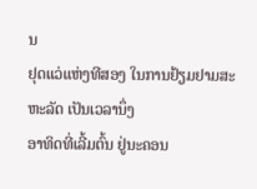ນ
ຢຸດແວ່ແຫ່ງທີສອງ ໃນການຢ້ຽມຢາມສະຫະລັດ ເປັນເວລານຶ່ງ
ອາທິດທີ່ເລີ້ມຕົ້ນ ຢູ່ນະຄອນ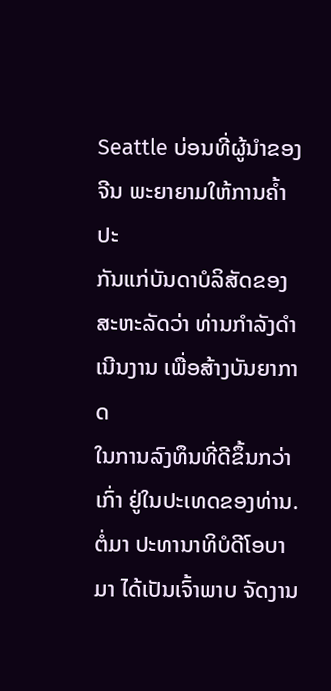Seattle ບ່ອນທີ່ຜູ້ນຳຂອງຈີນ ພະຍາຍາມໃຫ້ການຄ້ຳປະ
ກັນແກ່ບັນດາບໍລິສັດຂອງສະຫະລັດວ່າ ທ່ານກຳລັງດຳເນີນງານ ເພື່ອສ້າງບັນຍາກາດ
ໃນການລົງທຶນທີ່ດີຂຶ້ນກວ່າເກົ່າ ຢູ່ໃນປະເທດຂອງທ່ານ.
ຕໍ່ມາ ປະທານາທິບໍດີໂອບາມາ ໄດ້ເປັນເຈົ້າພາບ ຈັດງານ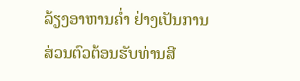ລ້ຽງອາຫານຄ່ຳ ຢ່າງເປັນການ
ສ່ວນຕົວຕ້ອນຮັບທ່ານສີ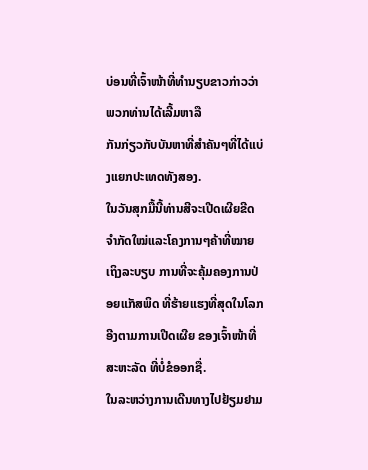ບ່ອນທີ່ເຈົ້າໜ້າທີ່ທຳນຽບຂາວກ່າວວ່າ ພວກທ່ານໄດ້ເລີ້ມຫາລື
ກັນກ່ຽວກັບບັນຫາທີ່ສຳຄັນໆທີ່ໄດ້ແບ່ງແຍກປະເທດທັງສອງ.
ໃນວັນສຸກມື້ນີ້ທ່ານສີຈະເປີດເຜີຍຂີດຈຳກັດໃໝ່ແລະໂຄງການໆຄ້າທີ່ໝາຍເຖິງລະບຽບ ການທີ່ຈະຄຸ້ມຄອງການປ່ອຍແກັສພິດ ທີ່ຮ້າຍແຮງທີ່ສຸດໃນໂລກ ອີງຕາມການເປີດເຜີຍ ຂອງເຈົ້າໜ້າທີ່ສະຫະລັດ ທີ່ບໍ່ຂໍອອກຊື່.
ໃນລະຫວ່າງການເດີນທາງໄປຢ້ຽມຢາມ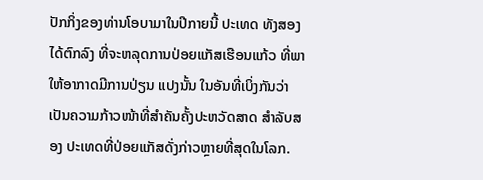ປັກກິ່ງຂອງທ່ານໂອບາມາໃນປີກາຍນີ້ ປະເທດ ທັງສອງ ໄດ້ຕົກລົງ ທີ່ຈະຫລຸດການປ່ອຍແກັສເຮືອນແກ້ວ ທີ່ພາໃຫ້ອາກາດມີການປ່ຽນ ແປງນັ້ນ ໃນອັນທີ່ເບິ່ງກັນວ່າເປັນຄວາມກ້າວໜ້າທີ່ສຳຄັນຄັ້ງປະຫວັດສາດ ສຳລັບສອງ ປະເທດທີ່ປ່ອຍແກັສດັ່ງກ່າວຫຼາຍທີ່ສຸດໃນໂລກ.